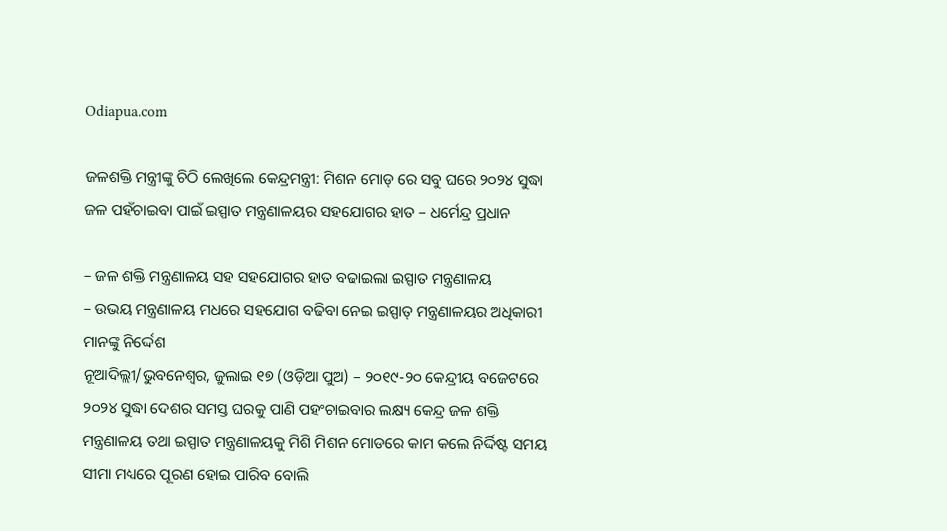Odiapua.com

ଜଳଶକ୍ତି ମନ୍ତ୍ରୀଙ୍କୁ ଚିଠି ଲେଖିଲେ କେନ୍ଦ୍ରମନ୍ତ୍ରୀ: ମିଶନ ମୋଡ୍ ରେ ସବୁ ଘରେ ୨୦୨୪ ସୁଦ୍ଧା ଜଳ ପହଁଚାଇବା ପାଇଁ ଇସ୍ପାତ ମନ୍ତ୍ରଣାଳୟର ସହଯୋଗର ହାତ – ଧର୍ମେନ୍ଦ୍ର ପ୍ରଧାନ

– ଜଳ ଶକ୍ତି ମନ୍ତ୍ରଣାଳୟ ସହ ସହଯୋଗର ହାତ ବଢାଇଲା ଇସ୍ପାତ ମନ୍ତ୍ରଣାଳୟ
– ଉଭୟ ମନ୍ତ୍ରଣାଳୟ ମଧରେ ସହଯୋଗ ବଢିବା ନେଇ ଇସ୍ପାତ୍ ମନ୍ତ୍ରଣାଳୟର ଅଧିକାରୀ ମାନଙ୍କୁ ନିର୍ଦ୍ଦେଶ
ନୂଆଦିଲ୍ଲୀ/ଭୁବନେଶ୍ୱର, ଜୁଲାଇ ୧୭ (ଓଡ଼ିଆ ପୁଅ) – ୨୦୧୯-୨୦ କେନ୍ଦ୍ରୀୟ ବଜେଟରେ ୨୦୨୪ ସୁଦ୍ଧା ଦେଶର ସମସ୍ତ ଘରକୁ ପାଣି ପହଂଚାଇବାର ଲକ୍ଷ୍ୟ କେନ୍ଦ୍ର ଜଳ ଶକ୍ତି ମନ୍ତ୍ରଣାଳୟ ତଥା ଇସ୍ପାତ ମନ୍ତ୍ରଣାଳୟକୁ ମିଶି ମିଶନ ମୋଡରେ କାମ କଲେ ନିର୍ଦ୍ଦିଷ୍ଟ ସମୟ ସୀମା ମଧ୍ୟରେ ପୂରଣ ହୋଇ ପାରିବ ବୋଲି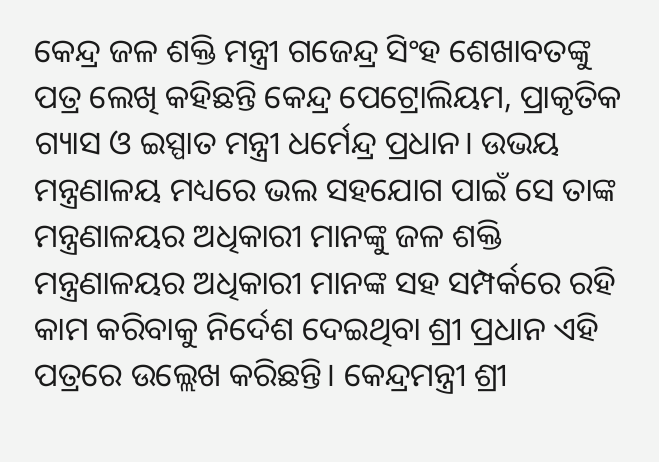କେନ୍ଦ୍ର ଜଳ ଶକ୍ତି ମନ୍ତ୍ରୀ ଗଜେନ୍ଦ୍ର ସିଂହ ଶେଖାବତଙ୍କୁ ପତ୍ର ଲେଖି କହିଛନ୍ତି କେନ୍ଦ୍ର ପେଟ୍ରୋଲିୟମ, ପ୍ରାକୃତିକ ଗ୍ୟାସ ଓ ଇସ୍ପାତ ମନ୍ତ୍ରୀ ଧର୍ମେନ୍ଦ୍ର ପ୍ରଧାନ। ଉଭୟ ମନ୍ତ୍ରଣାଳୟ ମଧ୍ୟରେ ଭଲ ସହଯୋଗ ପାଇଁ ସେ ତାଙ୍କ ମନ୍ତ୍ରଣାଳୟର ଅଧିକାରୀ ମାନଙ୍କୁ ଜଳ ଶକ୍ତି ମନ୍ତ୍ରଣାଳୟର ଅଧିକାରୀ ମାନଙ୍କ ସହ ସମ୍ପର୍କରେ ରହି କାମ କରିବାକୁ ନିର୍ଦେଶ ଦେଇଥିବା ଶ୍ରୀ ପ୍ରଧାନ ଏହି ପତ୍ରରେ ଉଲ୍ଲେଖ କରିଛନ୍ତି। କେନ୍ଦ୍ରମନ୍ତ୍ରୀ ଶ୍ରୀ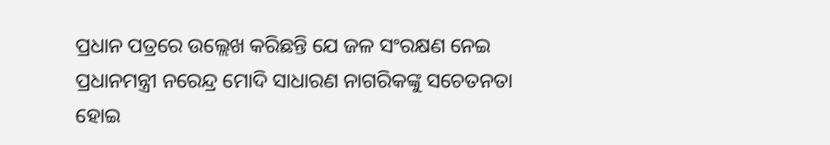ପ୍ରଧାନ ପତ୍ରରେ ଉଲ୍ଲେଖ କରିଛନ୍ତି ଯେ ଜଳ ସଂରକ୍ଷଣ ନେଇ ପ୍ରଧାନମନ୍ତ୍ରୀ ନରେନ୍ଦ୍ର ମୋଦି ସାଧାରଣ ନାଗରିକଙ୍କୁ ସଚେତନତା ହୋଇ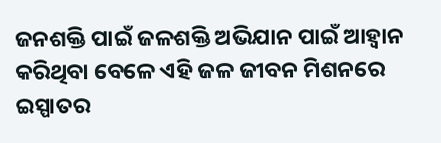ଜନଶକ୍ତି ପାଇଁ ଜଳଶକ୍ତି ଅଭିଯାନ ପାଇଁ ଆହ୍ୱାନ କରିଥିବା ବେଳେ ଏହି ଜଳ ଜୀବନ ମିଶନରେ ଇସ୍ପାତର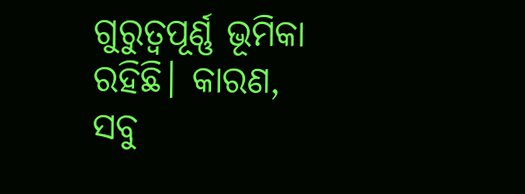ଗୁରୁତ୍ୱପୂର୍ଣ୍ଣ ଭୂମିକା ରହିଛି। କାରଣ, ସବୁ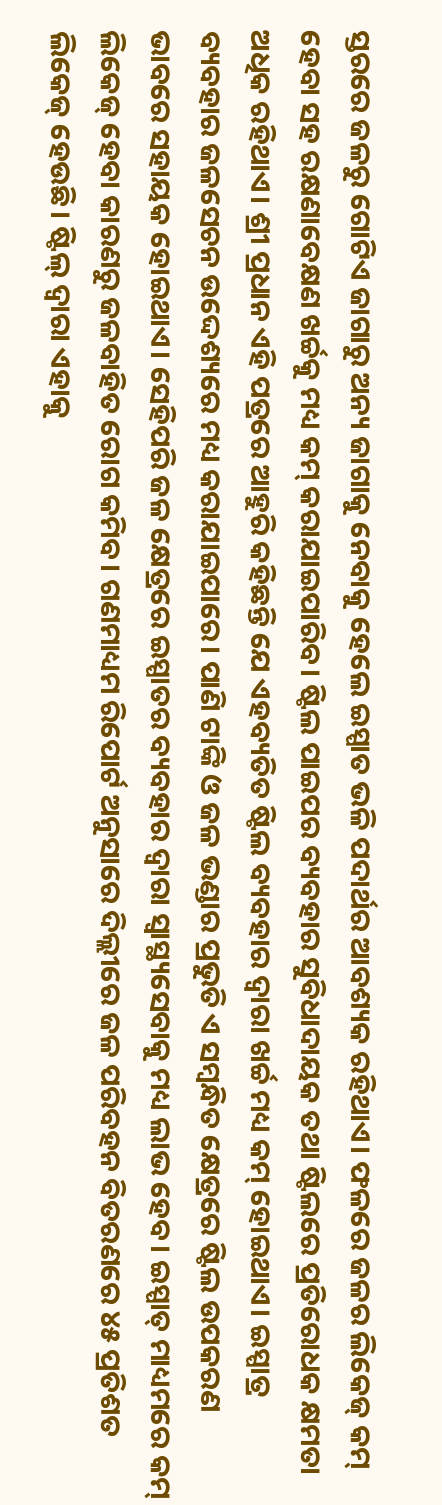ସ୍ତରରେ ଜଳରୁ ଗୋଟିଏ ଜାଗାରୁ ଅନ୍ୟ ଜାଗାକୁ ନେବାକୁ ହେଲେ ଇସ୍ପାତ ଭଳି ପଦାର୍ଥର ଆବଶ୍ୟକ ରହିଥାଏ। ଫଳରେ ଜଳର ଲିକେଜ୍ କମ୍ ହେବା ସହ ରକ୍ଷଣାବେକ୍ଷଣ ଖର୍ଚ୍ଚକୁ ମଧ୍ୟ କମ୍ କରାଯାଇପାରିବ। ଷ୍ଟିଲ ପାଇପର ବ୍ୟବହାର ସୁବିଧାଦାୟକ ତଥା ଷ୍ଟିଲରେ ପ୍ରତିରୋଧକ କ୍ଷମତା ଅଧିକ ରହିଥାଏ। ଶ୍ରୀ ପ୍ରଧାନ ଏହି ପତ୍ରରେ ଆହୁରି କହିଛନ୍ତି ଯେ ଏହବ୍ୟତିତ ଷ୍ଟିଲ ବ୍ୟବହାର ଦ୍ୱାରା ଖର୍ଚ୍ଚ ମଧ୍ୟ କମ୍ ହୋଇଥାଏ। ଇସ୍ପାତ୍ର ବ୍ୟବହାର ଜଳସେଚନ ଉଦ୍ଦେଶ୍ୟରେ ମଧ୍ୟ କରାଯାଇପାରେ। ପାଣି ଟାଙ୍କି ଓ ଜଳ ଭଣ୍ଡାର ପ୍ରଭୁତି ଏ ସମ୍ବନ୍ଧିତ କ୍ଷେତ୍ରରେ ଷ୍ଟିଲ ଉପକରଣ ଭାବରେ ସହାୟକ ହୋଇଥାଏ। ସେହିପରି ଜଳ କ୍ଷେତ୍ରରେ ଇସ୍ପାତର ବ୍ୟବହାର ଦ୍ୱାରା ସ୍ୱାସ୍ଥ୍ୟସେବାକୁ ମଧ୍ୟ ଲାଭ ହେବ। ଇସ୍ପାତ୍ ମାଧ୍ୟମରେ କମ୍ ଲିକେଜ୍ ହେବା କାରଣରୁ ଜଳବାହିତ ରୋଗ କମିବ। ଗଣମାଧ୍ୟମ ରିପୋର୍ଟ ଅନୁସାରେ ଦିଲ୍ଲୀରେ ଜଳ ପରିବହନ ବିତରଣରେ ୪୫ ପ୍ରତିଶତ ଲିକେଜ୍ ହେଉଛି। ଷ୍ଟିଲ୍ ଦ୍ୱାରା ଏହାକୁ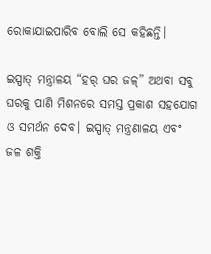ରୋକାଯାଇପାରିବ ବୋଲି ସେ କହିଛନ୍ତି।

ଇସ୍ପାତ୍ ମନ୍ତ୍ରାଳୟ “ହର୍ ଘର ଜଳ୍” ଅଥବା ସବୁ ଘରକୁ ପାଣି ମିଶନରେ ସମସ୍ତ ପ୍ରକାଶ ସହଯୋଗ ଓ ସମର୍ଥନ ଦେବ। ଇସ୍ପାତ୍ ମନ୍ତ୍ରଣାଳୟ ଏବଂ ଜଳ ଶକ୍ତି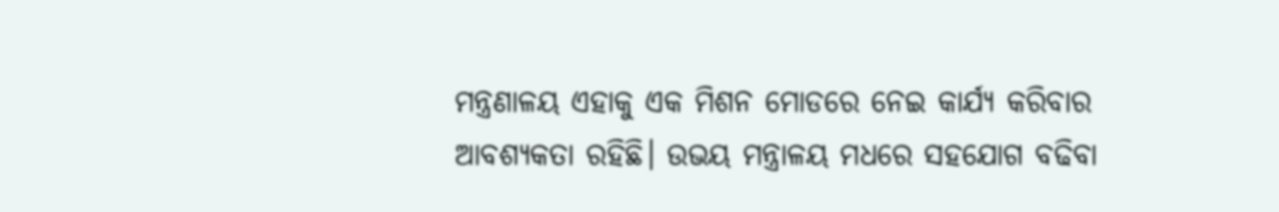ମନ୍ତ୍ରଣାଳୟ ଏହାକୁ ଏକ ମିଶନ ମୋଡରେ ନେଇ କାର୍ଯ୍ୟ କରିବାର ଆବଶ୍ୟକତା ରହିଛି। ଉଭୟ ମନ୍ତ୍ରାଳୟ ମଧରେ ସହଯୋଗ ବଢିବା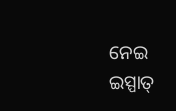ନେଇ ଇସ୍ପାତ୍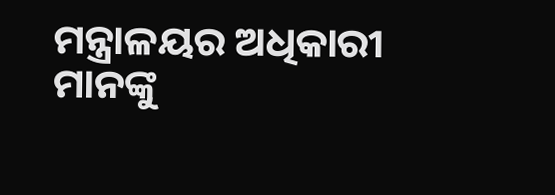ମନ୍ତ୍ରାଳୟର ଅଧିକାରୀ ମାନଙ୍କୁ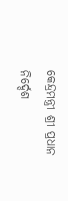କେନ୍ଦ୍ରମନ୍ତ୍ରୀ ଶ୍ରୀ ପ୍ରଧାନ ନିର୍ଦ୍ଦେଶ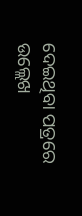ଦେଇଥିବା ପତ୍ରରେ ଉଲ୍ଲେଖ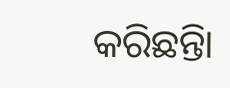କରିଛନ୍ତିା